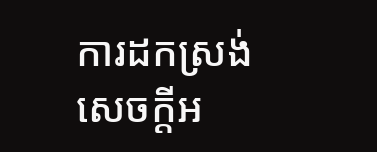ការដកស្រង់សេចក្តីអ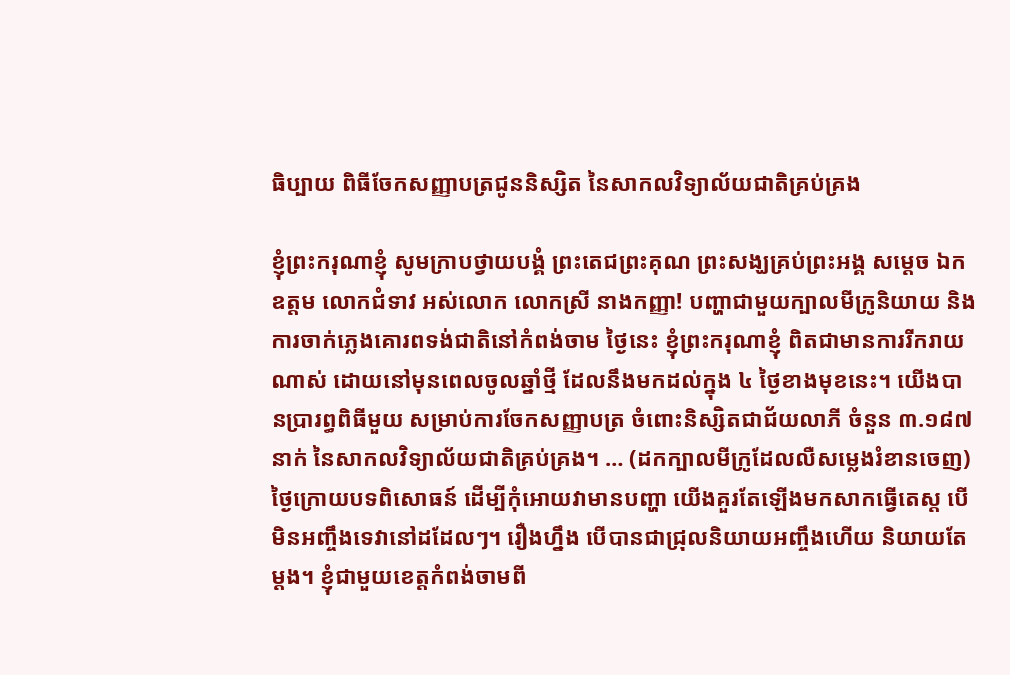ធិប្បាយ ពិធីចែកសញ្ញាបត្រជូននិស្សិត នៃសាកលវិទ្យាល័យជាតិគ្រប់គ្រង

ខ្ញុំព្រះករុណាខ្ញុំ សូមក្រាបថ្វាយបង្គំ ព្រះតេជព្រះគុណ ព្រះសង្ឃគ្រប់ព្រះអង្គ សម្តេច ឯកឧត្តម លោកជំទាវ អស់លោក លោកស្រី នាងកញ្ញា! បញ្ហាជាមួយក្បាលមីក្រូនិយាយ និងការចាក់ភ្លេងគោរពទង់ជាតិនៅកំពង់ចាម ថ្ងៃនេះ ខ្ញុំព្រះករុណាខ្ញុំ ពិតជាមានការរីករាយណាស់ ដោយនៅមុនពេលចូលឆ្នាំថ្មី ដែលនឹងមកដល់ក្នុង ៤ ថ្ងៃខាងមុខនេះ។ យើងបានប្រារព្ធពិធីមួយ សម្រាប់ការចែកសញ្ញាបត្រ ចំពោះនិស្សិតជាជ័យលាភី ចំនួន ៣.១៨៧ នាក់ នៃសាកលវិទ្យាល័យជាតិគ្រប់គ្រង។ … (ដកក្បាលមីក្រូដែលលឺសម្លេងរំខានចេញ) ថ្ងៃក្រោយបទពិសោធន៍ ដើម្បីកុំអោយវាមានបញ្ហា យើងគួរតែឡើងមកសាកធ្វើតេស្ត បើមិនអញ្ចឹងទេវានៅដដែលៗ។ រឿងហ្នឹង បើបានជាជ្រុលនិយាយអញ្ចឹងហើយ និយាយតែម្តង។ ខ្ញុំជាមួយខេត្តកំពង់ចាមពី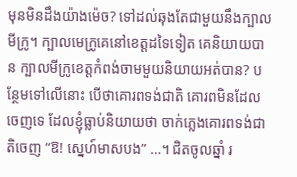មុនមិនដឹងយ៉ាងម៉េច? ទៅដល់ឆុងតែជាមួយនឹងក្បាលមីក្រូ។ ក្បាលមេក្រូគេនៅខេត្តដទៃទៀត គេនិយាយបាន ក្បាលមីក្រូខេត្តកំពង់ចាមមួយនិយាយអត់បាន? បន្ថែមទៅលើនោះ បើថាគោរពទង់ជាតិ គោរពមិនដែលចេញទេ ដែលខ្ញុំធ្លាប់និយាយថា ចាក់ភ្លេងគោរពទង់ជាតិចេញ “ឱ! ស្នេហ៍មាសបង” …។ ជិតចូលឆ្នាំ រ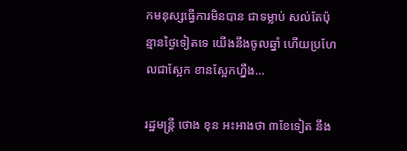កមនុស្សធ្វើការមិនបាន ជាទម្លាប់ សល់តែប៉ុន្មានថ្ងៃទៀតទេ យើងនឹងចូលឆ្នាំ ហើយប្រហែលជាស្អែក ខានស្អែកហ្នឹង…

រដ្ឋមន្ត្រី ថោង ខុន អះអាងថា ៣ខែទៀត នឹង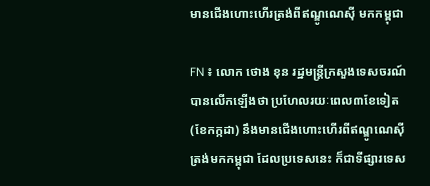មានជើងហោះហើរត្រង់ពីឥណ្ឌូណេស៊ី មកកម្ពុជា

FN ៖ លោក ថោង ខុន រដ្ឋមន្ត្រីក្រសួងទេសចរណ៍ បានលើកឡើងថា ប្រហែលរយៈពេល៣ខែទៀត (ខែកក្កដា) នឹងមានជើងហោះហើរពីឥណ្ឌូណេស៊ីត្រង់មកកម្ពុជា ដែលប្រទេសនេះ ក៏ជាទីផ្សារទេស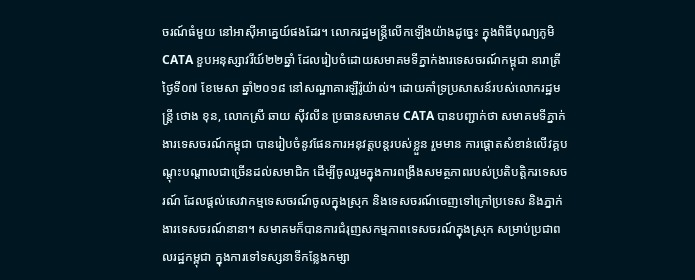ចរណ៍ធំមួយ នៅអាស៊ីអាគ្នេយ៍ផងដែរ។ លោករដ្ឋមន្ត្រីលើកឡើងយ៉ាងដូច្នេះ ក្នុងពិធីបុណ្យភូមិ CATA ខួបអនុស្សាវរីយ៍២២ឆ្នាំ ដែលរៀបចំដោយសមាគមទីភ្នាក់ងារទេសចរណ៍កម្ពុជា នារាត្រីថ្ងៃទី០៧ ខែមេសា ឆ្នាំ២០១៨ នៅសណ្ឋាគារឡឺរ៉ូយ៉ាល់។ ដោយគាំទ្រប្រសាសន៍របស់លោករដ្ឋមន្ត្រី ថោង ខុន, លោកស្រី ឆាយ ស៊ីវលីន ប្រធានសមាគម CATA បានបញ្ជាក់ថា សមាគមទីភ្នាក់ងារទេសចរណ៍កម្ពុជា បានរៀបចំនូវផែនការអនុវត្តបន្តរបស់ខ្លួន រួមមាន ការផ្តោតសំខាន់លើវគ្គបណ្តុះបណ្តាលជាច្រើនដល់សមាជិក ដើម្បីចូលរួមក្នុងការពង្រឹងសមត្ថភាពរបស់ប្រតិបត្តិករទេសចរណ៍ ដែលផ្តល់សេវាកម្មទេសចរណ៍ចូលក្នុងស្រុក និងទេសចរណ៍ចេញទៅក្រៅប្រទេស និងភ្នាក់ងារទេសចរណ៍នានា។ សមាគមក៏បានការជំរុញសកម្មភាពទេសចរណ៍ក្នុងស្រុក សម្រាប់ប្រជាពលរដ្ឋកម្ពុជា ក្នុងការទៅទស្សនាទីកន្លែងកម្សា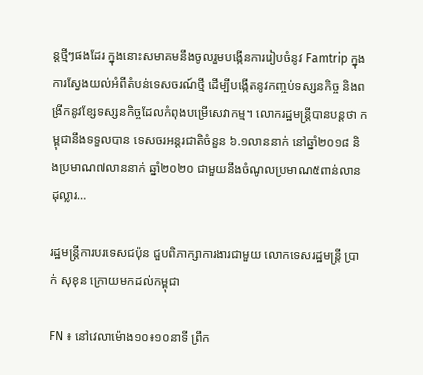ន្តថ្មីៗផងដែរ ក្នុងនោះសមាគមនឹងចូលរួមបង្កើនការរៀបចំនូវ Famtrip ក្នុងការស្វែងយល់អំពីតំបន់ទេសចរណ៍ថ្មី ដើម្បីបង្កើតនូវកញ្ចប់ទស្សនកិច្ច និងពង្រីកនូវខែ្សទស្សនកិច្ចដែលកំពុងបម្រើសេវាកម្ម។ លោករដ្ឋមន្ត្រីបានបន្តថា កម្ពុជានឹងទទួលបាន ទេសចរអន្តរជាតិចំនួន ៦.១លាននាក់ នៅឆ្នាំ២០១៨ និងប្រមាណ៧លាននាក់ ឆ្នាំ២០២០ ជាមួយនឹងចំណូលប្រមាណ៥ពាន់លានដុល្លារ…

រដ្ឋមន្រ្តីការបរទេសជប៉ុន ជួបពិភាក្សាការងារជាមួយ លោកទេសរដ្ឋមន្រ្តី ប្រាក់ សុខុន ក្រោយមកដល់កម្ពុជា

FN ៖ នៅវេលាម៉ោង១០៖១០នាទី ព្រឹក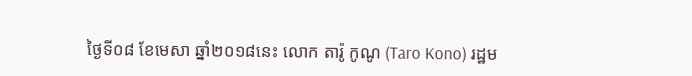ថ្ងៃទី០៨ ខែមេសា ឆ្នាំ២០១៨នេះ លោក តារ៉ូ កូណូ (Taro Kono) រដ្ឋម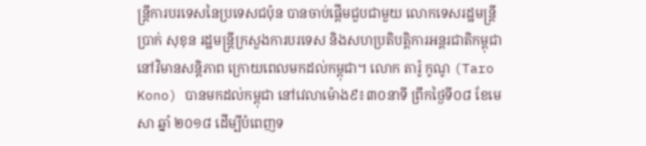ន្រ្តីការបរទេសនៃប្រទេសជប៉ុន បានចាប់ផ្តើមជួបជាមួយ លោកទេសរដ្ឋមន្រ្តី ប្រាក់ សុខុន រដ្ឋមន្រ្តីក្រសួងការបរទេស និងសហប្រតិបត្តិការអន្តរជាតិកម្ពុជា នៅវិមានសន្តិភាព ក្រោយពេលមកដល់កម្ពុជា។ លោក តារ៉ូ កូណូ (Taro Kono) បានមកដល់កម្ពុជា នៅវេលាម៉ោង៩៖៣០នាទី ព្រឹកថ្ងៃទី០៨ ខែមេសា ឆ្នាំ ២០១៨ ដើម្បីបំពេញទ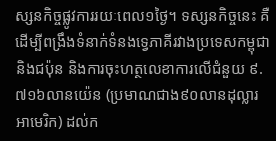ស្សនកិច្ចផ្លូវការរយៈពេល១ថ្ងៃ។ ទស្សនកិច្ចនេះ គឺដើម្បីពង្រឹងទំនាក់ទំនងទ្វេភាគីរវាងប្រទេសកម្ពុជានិងជប៉ុន និងការចុះហត្ថលេខាការលើជំនួយ ៩.៧១៦លានយ៉េន (ប្រមាណជាង៩០លានដុល្លារអាមេរិក) ដល់ក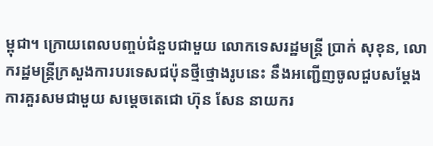ម្ពុជា។ ក្រោយពេលបញ្ចប់ជំនួបជាមួយ លោកទេសរដ្ឋមន្រ្តី ប្រាក់ សុខុន, លោករដ្ឋមន្រ្តីក្រសួងការបរទេសជប៉ុនថ្មីថ្មោងរូបនេះ នឹងអញ្ជើញចូលជួបសម្តែងការគួរសមជាមួយ សម្តេចតេជោ ហ៊ុន សែន នាយករ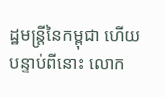ដ្ឋមន្រ្តីនៃកម្ពុជា ហើយបន្ទាប់ពីនោះ លោក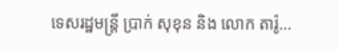ទេសរដ្ឋមន្រ្តី ប្រាក់ សុខុន និង លោក តារ៉ូ…